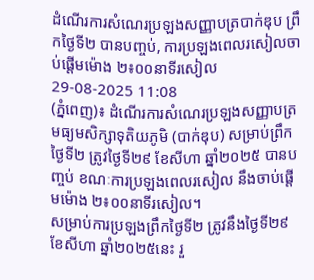ដំណើរការសំណេរប្រឡងសញ្ញាបត្របាក់ឌុប ព្រឹកថ្ងៃទី២ បានបញ្ចប់, ការប្រឡងពេលរសៀលចាប់ផ្តើមម៉ោង ២៖០០នាទីរសៀល
29-08-2025 11:08
(ភ្នំពេញ)៖ ដំណើរការសំណេរប្រឡងសញ្ញាបត្រមធ្យមសិក្សាទុតិយភូមិ (បាក់ឌុប) សម្រាប់ព្រឹកថ្ងៃទី២ ត្រូវថ្ងៃទី២៩ ខែសីហា ឆ្នាំ២០២៥ បានបញ្ចប់ ខណៈការប្រឡងពេលរសៀល នឹងចាប់ផ្តើមម៉ោង ២៖០០នាទីរសៀល។
សម្រាប់ការប្រឡងព្រឹកថ្ងៃទី២ ត្រូវនឹងថ្ងៃទី២៩ ខែសីហា ឆ្នាំ២០២៥នេះ រួ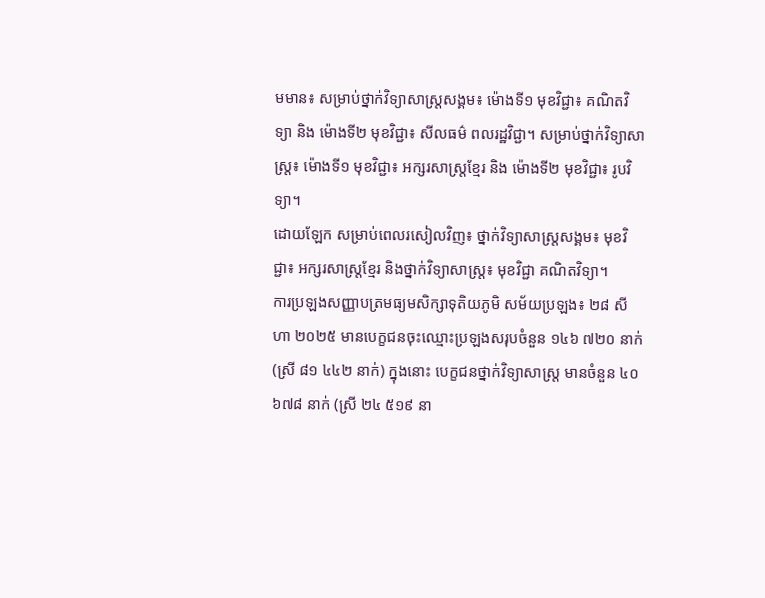មមាន៖ សម្រាប់ថ្នាក់វិទ្យាសាស្ត្រសង្គម៖ ម៉ោងទី១ មុខវិជ្ជា៖ គណិតវិទ្យា និង ម៉ោងទី២ មុខវិជ្ជា៖ សីលធម៌ ពលរដ្ឋវិជ្ជា។ សម្រាប់ថ្នាក់វិទ្យាសាស្ត្រ៖ ម៉ោងទី១ មុខវិជ្ជា៖ អក្សរសាស្ត្រខ្មែរ និង ម៉ោងទី២ មុខវិជ្ជា៖ រូបវិទ្យា។
ដោយឡែក សម្រាប់ពេលរសៀលវិញ៖ ថ្នាក់វិទ្យាសាស្ត្រសង្គម៖ មុខវិជ្ជា៖ អក្សរសាស្ត្រខ្មែរ និងថ្នាក់វិទ្យាសាស្ត្រ៖ មុខវិជ្ជា គណិតវិទ្យា។
ការប្រឡងសញ្ញាបត្រមធ្យមសិក្សាទុតិយភូមិ សម័យប្រឡង៖ ២៨ សីហា ២០២៥ មានបេក្ខជនចុះឈ្មោះប្រឡងសរុបចំនួន ១៤៦ ៧២០ នាក់ (ស្រី ៨១ ៤៤២ នាក់) ក្នុងនោះ បេក្ខជនថ្នាក់វិទ្យាសាស្ត្រ មានចំនួន ៤០ ៦៧៨ នាក់ (ស្រី ២៤ ៥១៩ នា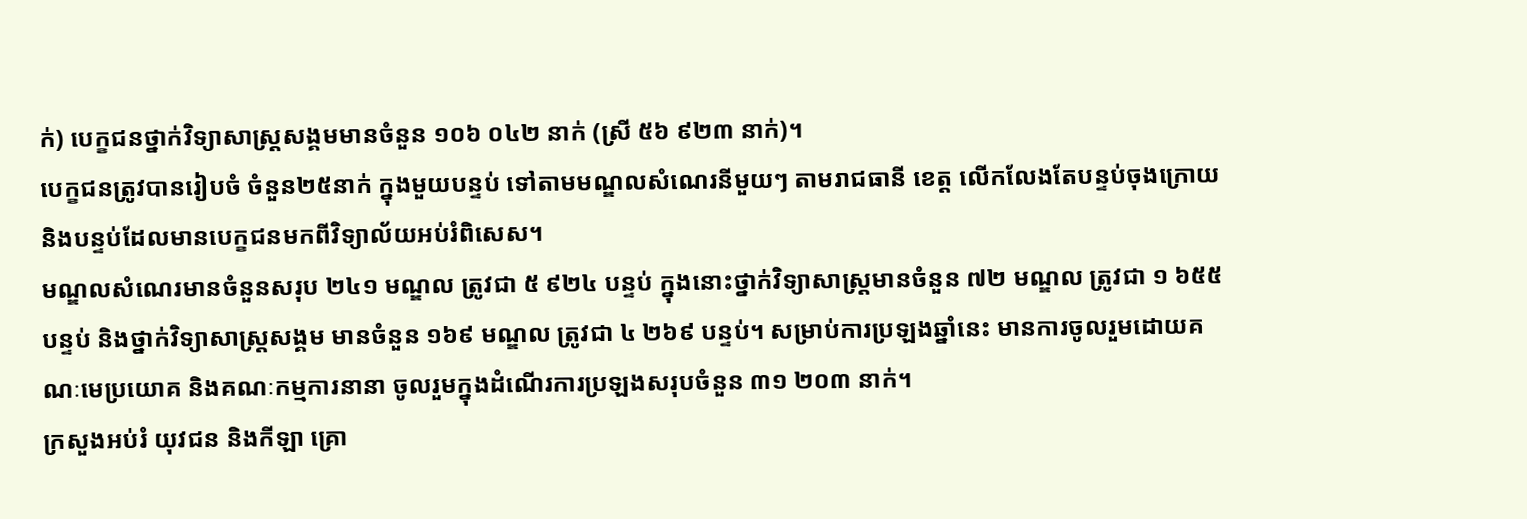ក់) បេក្ខជនថ្នាក់វិទ្យាសាស្ត្រសង្គមមានចំនួន ១០៦ ០៤២ នាក់ (ស្រី ៥៦ ៩២៣ នាក់)។
បេក្ខជនត្រូវបានរៀបចំ ចំនួន២៥នាក់ ក្នុងមួយបន្ទប់ ទៅតាមមណ្ឌលសំណេរនីមួយៗ តាមរាជធានី ខេត្ត លើកលែងតែបន្ទប់ចុងក្រោយ និងបន្ទប់ដែលមានបេក្ខជនមកពីវិទ្យាល័យអប់រំពិសេស។
មណ្ឌលសំណេរមានចំនួនសរុប ២៤១ មណ្ឌល ត្រូវជា ៥ ៩២៤ បន្ទប់ ក្នុងនោះថ្នាក់វិទ្យាសាស្ត្រមានចំនួន ៧២ មណ្ឌល ត្រូវជា ១ ៦៥៥ បន្ទប់ និងថ្នាក់វិទ្យាសាស្ត្រសង្គម មានចំនួន ១៦៩ មណ្ឌល ត្រូវជា ៤ ២៦៩ បន្ទប់។ សម្រាប់ការប្រឡងឆ្នាំនេះ មានការចូលរួមដោយគណៈមេប្រយោគ និងគណៈកម្មការនានា ចូលរួមក្នុងដំណើរការប្រឡងសរុបចំនួន ៣១ ២០៣ នាក់។
ក្រសួងអប់រំ យុវជន និងកីឡា គ្រោ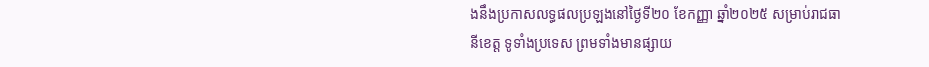ងនឹងប្រកាសលទ្ធផលប្រឡងនៅថ្ងៃទី២០ ខែកញ្ញា ឆ្នាំ២០២៥ សម្រាប់រាជធានីខេត្ត ទូទាំងប្រទេស ព្រមទាំងមានផ្សាយ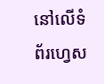នៅលើទំព័រហ្វេស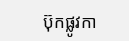ប៊ុកផ្លូវកា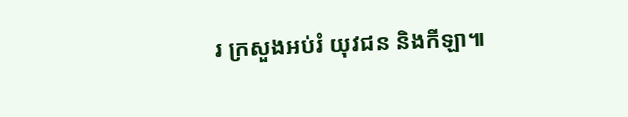រ ក្រសួងអប់រំ យុវជន និងកីឡា៕